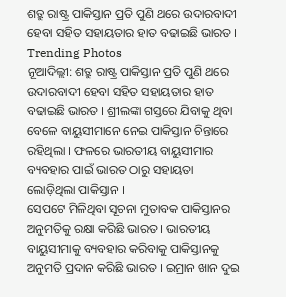ଶତ୍ରୁ ରାଷ୍ଟ୍ର ପାକିସ୍ତାନ ପ୍ରତି ପୁଣି ଥରେ ଉଦାରବାଦୀ ହେବା ସହିତ ସହାୟତାର ହାତ ବଢାଇଛି ଭାରତ ।
Trending Photos
ନୂଆଦିଲ୍ଲୀ: ଶତ୍ରୁ ରାଷ୍ଟ୍ର ପାକିସ୍ତାନ ପ୍ରତି ପୁଣି ଥରେ ଉଦାରବାଦୀ ହେବା ସହିତ ସହାୟତାର ହାତ ବଢାଇଛି ଭାରତ । ଶ୍ରୀଲଙ୍କା ଗସ୍ତରେ ଯିବାକୁ ଥିବା ବେଳେ ବାୟୁସୀମାନେ ନେଇ ପାକିସ୍ତାନ ଚିନ୍ତାରେ ରହିଥିଲା । ଫଳରେ ଭାରତୀୟ ବାୟୁସୀମାର ବ୍ୟବହାର ପାଇଁ ଭାରତ ଠାରୁ ସହାୟତା ଲୋଡ଼ିଥିଲା ପାକିସ୍ତାନ ।
ସେପଟେ ମିଳିଥିବା ସୂଚନା ମୁତାବକ ପାକିସ୍ତାନର ଅନୁମତିକୁ ରକ୍ଷା କରିଛି ଭାରତ । ଭାରତୀୟ ବାୟୁସୀମାକୁ ବ୍ୟବହାର କରିବାକୁ ପାକିସ୍ତାନକୁ ଅନୁମତି ପ୍ରଦାନ କରିଛି ଭାରତ । ଇମ୍ରାନ ଖାନ ଦୁଇ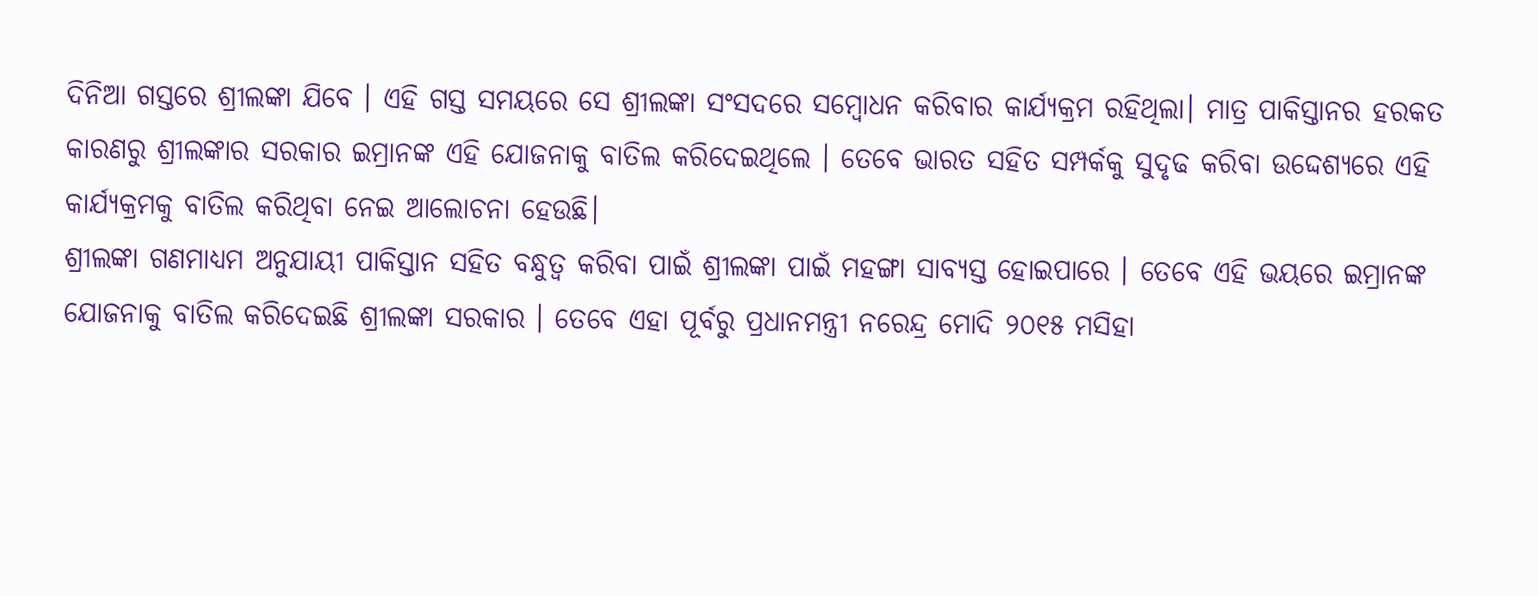ଦିନିଆ ଗସ୍ତରେ ଶ୍ରୀଲଙ୍କା ଯିବେ । ଏହି ଗସ୍ତ ସମୟରେ ସେ ଶ୍ରୀଲଙ୍କା ସଂସଦରେ ସମ୍ବୋଧନ କରିବାର କାର୍ଯ୍ୟକ୍ରମ ରହିଥିଲା। ମାତ୍ର ପାକିସ୍ତାନର ହରକତ କାରଣରୁ ଶ୍ରୀଲଙ୍କାର ସରକାର ଇମ୍ରାନଙ୍କ ଏହି ଯୋଜନାକୁ ବାତିଲ କରିଦେଇଥିଲେ । ତେବେ ଭାରତ ସହିତ ସମ୍ପର୍କକୁ ସୁଦୃଢ କରିବା ଉଦ୍ଦେଶ୍ୟରେ ଏହି କାର୍ଯ୍ୟକ୍ରମକୁ ବାତିଲ କରିଥିବା ନେଇ ଆଲୋଚନା ହେଉଛି।
ଶ୍ରୀଲଙ୍କା ଗଣମାଧ୍ୟମ ଅନୁଯାୟୀ ପାକିସ୍ତାନ ସହିତ ବନ୍ଧୁତ୍ୱ କରିବା ପାଇଁ ଶ୍ରୀଲଙ୍କା ପାଇଁ ମହଙ୍ଗା ସାବ୍ୟସ୍ତ ହୋଇପାରେ । ତେବେ ଏହି ଭୟରେ ଇମ୍ରାନଙ୍କ ଯୋଜନାକୁ ବାତିଲ କରିଦେଇଛି ଶ୍ରୀଲଙ୍କା ସରକାର । ତେବେ ଏହା ପୂର୍ବରୁ ପ୍ରଧାନମନ୍ତ୍ରୀ ନରେନ୍ଦ୍ର ମୋଦି ୨୦୧୫ ମସିହା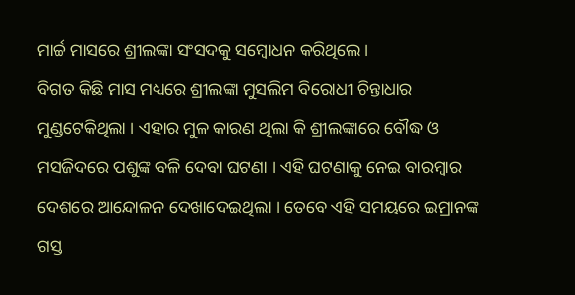ମାର୍ଚ୍ଚ ମାସରେ ଶ୍ରୀଲଙ୍କା ସଂସଦକୁ ସମ୍ବୋଧନ କରିଥିଲେ ।
ବିଗତ କିଛି ମାସ ମଧ୍ୟରେ ଶ୍ରୀଲଙ୍କା ମୁସଲିମ ବିରୋଧୀ ଚିନ୍ତାଧାର ମୁଣ୍ଡଟେକିଥିଲା । ଏହାର ମୁଳ କାରଣ ଥିଲା କି ଶ୍ରୀଲଙ୍କାରେ ବୌଦ୍ଧ ଓ ମସଜିଦରେ ପଶୁଙ୍କ ବଳି ଦେବା ଘଟଣା । ଏହି ଘଟଣାକୁ ନେଇ ବାରମ୍ବାର ଦେଶରେ ଆନ୍ଦୋଳନ ଦେଖାଦେଇଥିଲା । ତେବେ ଏହି ସମୟରେ ଇମ୍ରାନଙ୍କ ଗସ୍ତ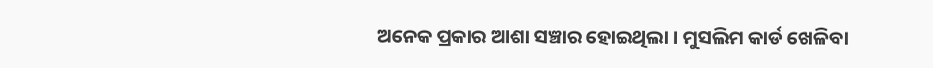ଅନେକ ପ୍ରକାର ଆଶା ସଞ୍ଚାର ହୋଇଥିଲା । ମୁସଲିମ କାର୍ଡ ଖେଳିବା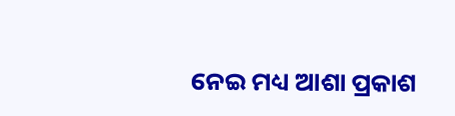ନେଇ ମଧ୍ୟ ଆଶା ପ୍ରକାଶ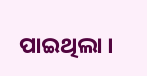ପାଇଥିଲା ।